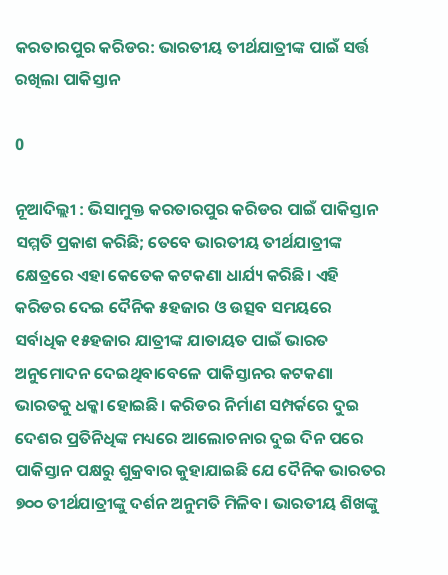କରତାରପୁର କରିଡର: ଭାରତୀୟ ତୀର୍ଥଯାତ୍ରୀଙ୍କ ପାଇଁ ସର୍ତ୍ତ ରଖିଲା ପାକିସ୍ତାନ

0

ନୂଆଦିଲ୍ଲୀ : ଭିସାମୁକ୍ତ କରତାରପୁର କରିଡର ପାଇଁ ପାକିସ୍ତାନ ସମ୍ମତି ପ୍ରକାଶ କରିଛି; ତେବେ ଭାରତୀୟ ତୀର୍ଥଯାତ୍ରୀଙ୍କ କ୍ଷେତ୍ରରେ ଏହା କେତେକ କଟକଣା ଧାର୍ଯ୍ୟ କରିଛି। ଏହି କରିଡର ଦେଇ ଦୈନିକ ୫ହଜାର ଓ ଉତ୍ସବ ସମୟରେ ସର୍ବାଧିକ ୧୫ହଜାର ଯାତ୍ରୀଙ୍କ ଯାତାୟତ ପାଇଁ ଭାରତ ଅନୁମୋଦନ ଦେଇଥିବାବେଳେ ପାକିସ୍ତାନର କଟକଣା ଭାରତକୁ ଧକ୍କା ହୋଇଛି। କରିଡର ନିର୍ମାଣ ସମ୍ପର୍କରେ ଦୁଇ ଦେଶର ପ୍ରତିନିଧିଙ୍କ ମଧ୍ୟରେ ଆଲୋଚନାର ଦୁଇ ଦିନ ପରେ ପାକିସ୍ତାନ ପକ୍ଷରୁ ଶୁକ୍ରବାର କୁହାଯାଇଛି ଯେ ଦୈନିକ ଭାରତର ୭୦୦ ତୀର୍ଥଯାତ୍ରୀଙ୍କୁ ଦର୍ଶନ ଅନୁମତି ମିଳିବ। ଭାରତୀୟ ଶିଖଙ୍କୁ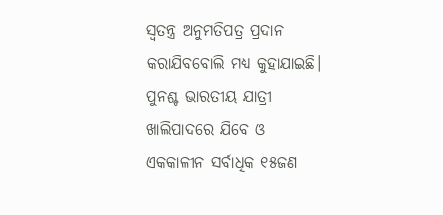ସ୍ବତନ୍ତ୍ର ଅନୁମତିପତ୍ର ପ୍ରଦାନ କରାଯିବବୋଲି ମଧ୍ୟ କୁହାଯାଇଛି। ପୁନଶ୍ଚ ଭାରତୀୟ ଯାତ୍ରୀ ଖାଲିପାଦରେ ଯିବେ ଓ ଏକକାଳୀନ ସର୍ବାଧିକ ୧୫ଜଣ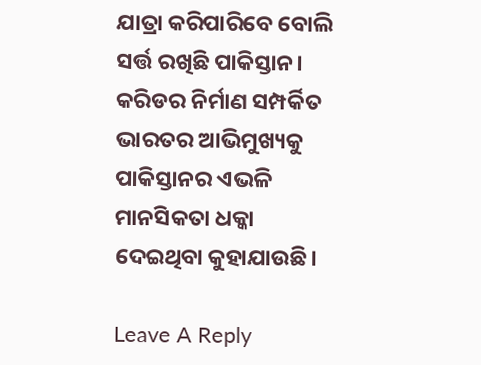ଯାତ୍ରା କରିପାରିବେ ବୋଲି ସର୍ତ୍ତ ରଖିଛି ପାକିସ୍ତାନ। କରିଡର ନିର୍ମାଣ ସମ୍ପର୍କିତ ଭାରତର ଆଭିମୁଖ୍ୟକୁ ପାକିସ୍ତାନର ଏଭଳି ମାନସିକତା ଧକ୍କା ଦେଇଥିବା କୁହାଯାଉଛି।

Leave A Reply